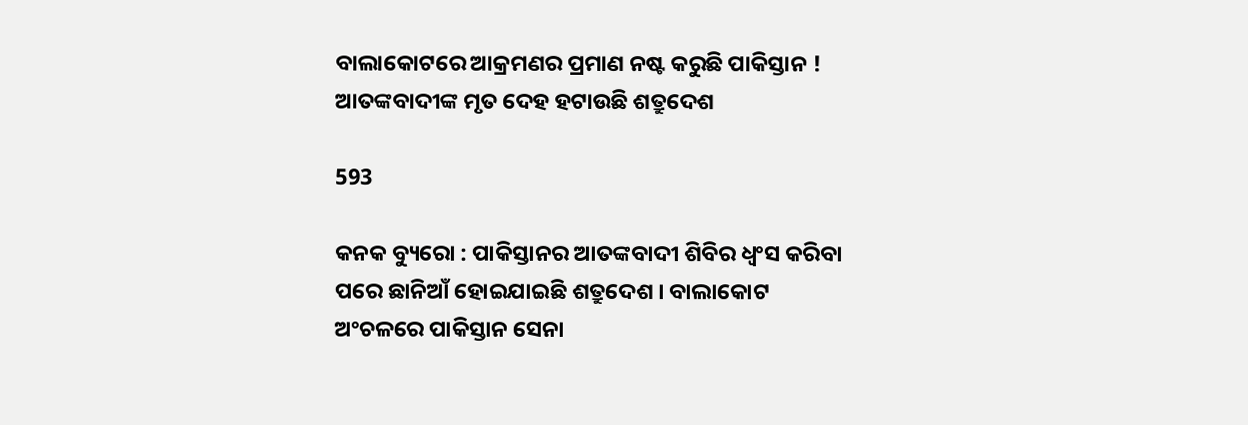ବାଲାକୋଟରେ ଆକ୍ରମଣର ପ୍ରମାଣ ନଷ୍ଟ କରୁଛି ପାକିସ୍ତାନ ! ଆତଙ୍କବାଦୀଙ୍କ ମୃତ ଦେହ ହଟାଉଛି ଶତ୍ରୁଦେଶ

593

କନକ ବ୍ୟୁରୋ : ପାକିସ୍ତାନର ଆତଙ୍କବାଦୀ ଶିବିର ଧ୍ୱଂସ କରିବା ପରେ ଛାନିଆଁ ହୋଇଯାଇଛି ଶତ୍ରୁଦେଶ । ବାଲାକୋଟ ଅଂଚଳରେ ପାକିସ୍ତାନ ସେନା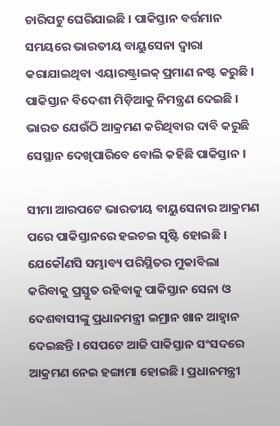ଚାରିପଟୁ ଘେରିଯାଇଛି । ପାକିସ୍ତାନ ବର୍ତ୍ତମାନ ସମୟରେ ଭାରତୀୟ ବାୟୁସେନା ଦ୍ୱାରା କରାଯାଇଥିବା ଏୟାରଷ୍ଟ୍ରାଇକ୍ ପ୍ରମାଣ ନଷ୍ଟ କରୁଛି । ପାକିସ୍ତାନ ବିଦେଶୀ ମିଡ଼ିଆକୁ ନିମନ୍ତ୍ରଣ ଦେଇଛି । ଭାରତ ଯେଉଁଠି ଆକ୍ରମଣ କରିଥିବାର ଦାବି କରୁଛି ସେସ୍ଥାନ ଦେଖିପାରିବେ ବୋଲି କହିଛି ପାକିସ୍ତାନ ।

ସୀମା ଆରପଟେ ଭାରତୀୟ ବାୟୁସେନାର ଆକ୍ରମଣ ପରେ ପାକିସ୍ତାନରେ ହଇଚଇ ସୃଷ୍ଟି ହୋଇଛି । ଯେକୌଣସି ସମ୍ଭାବ୍ୟ ପରିସ୍ଥିତର ମୁକାବିଲା କରିବାକୁ ପ୍ରସ୍ତୁତ ରହିବାକୁ ପାକିସ୍ତାନ ସେନା ଓ ଦେଶବାସୀଙ୍କୁ ପ୍ରଧାନମନ୍ତ୍ରୀ ଇମ୍ରାନ ଖାନ ଆହ୍ୱାନ ଦେଇଛନ୍ତି । ସେପଟେ ଆଜି ପାକିସ୍ତାନ ସଂସଦରେ ଆକ୍ରମଣ ନେଇ ହଙ୍ଗାମା ହୋଇଛି । ପ୍ରଧାନମନ୍ତ୍ରୀ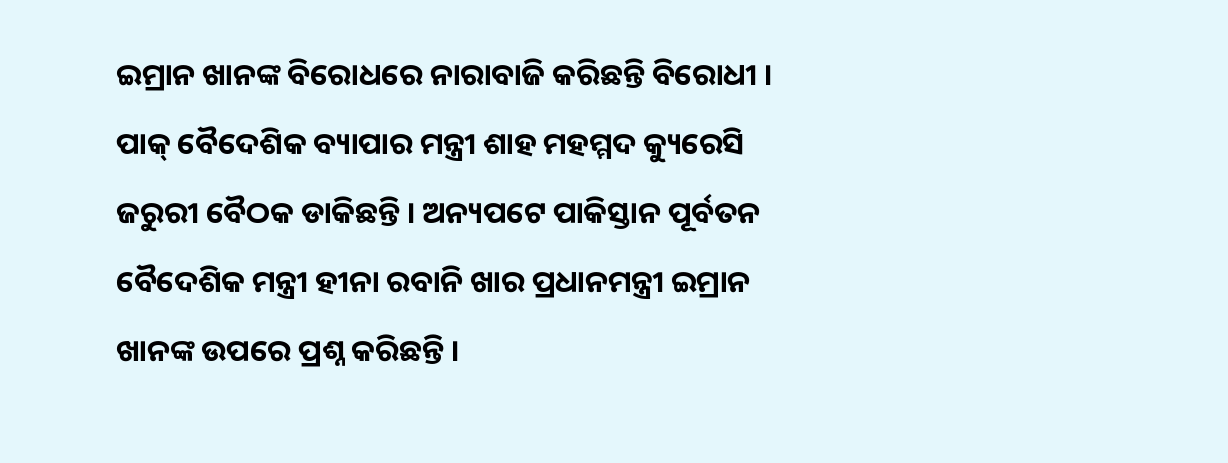ଇମ୍ରାନ ଖାନଙ୍କ ବିରୋଧରେ ନାରାବାଜି କରିଛନ୍ତି ବିରୋଧୀ । ପାକ୍ ବୈଦେଶିକ ବ୍ୟାପାର ମନ୍ତ୍ରୀ ଶାହ ମହମ୍ମଦ କ୍ୟୁରେସି ଜରୁରୀ ବୈଠକ ଡାକିଛନ୍ତି । ଅନ୍ୟପଟେ ପାକିସ୍ତାନ ପୂର୍ବତନ ବୈଦେଶିକ ମନ୍ତ୍ରୀ ହୀନା ରବାନି ଖାର ପ୍ରଧାନମନ୍ତ୍ରୀ ଇମ୍ରାନ ଖାନଙ୍କ ଉପରେ ପ୍ରଶ୍ନ କରିଛନ୍ତି ।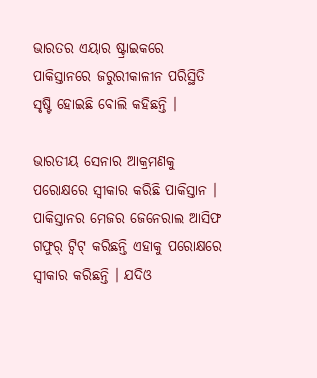ଭାରତର ଏୟାର ଷ୍ଟ୍ରାଇକରେ ପାକିସ୍ତାନରେ ଜରୁରୀକାଳୀନ ପରିସ୍ଥିତି ସୃଷ୍ଟି ହୋଇଛି ବୋଲି କହିଛନ୍ତି ।

ଭାରତୀୟ ସେନାର ଆକ୍ରମଣକୁ ପରୋକ୍ଷରେ ସ୍ୱୀକାର କରିଛି ପାକିସ୍ତାନ । ପାକିସ୍ତାନର ମେଜର ଜେନେରାଲ ଆସିଫ ଗଫୁର୍ ଟ୍ୱିଟ୍ କରିଛନ୍ତି ଏହାକୁ ପରୋକ୍ଷରେ ସ୍ୱୀକାର କରିଛନ୍ତି । ଯଦିଓ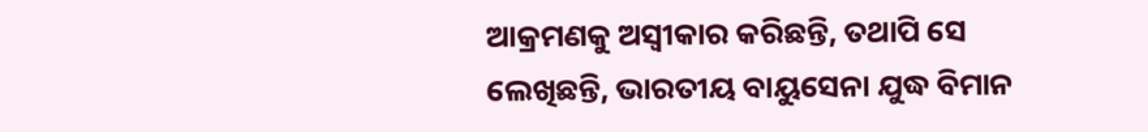ଆକ୍ରମଣକୁ ଅସ୍ୱୀକାର କରିଛନ୍ତି, ତଥାପି ସେ ଲେଖିଛନ୍ତି, ଭାରତୀୟ ବାୟୁସେନା ଯୁଦ୍ଧ ବିମାନ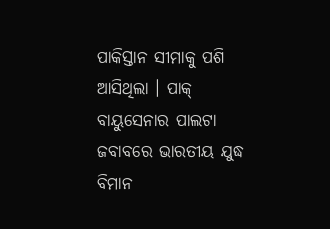ପାକିସ୍ତାନ ସୀମାକୁ ପଶି ଆସିଥିଲା । ପାକ୍ ବାୟୁସେନାର ପାଲଟା ଜବାବରେ ଭାରତୀୟ ଯୁଦ୍ଧ ବିମାନ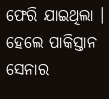ଫେରି ଯାଇଥିଲା । ହେଲେ ପାକିସ୍ତାନ ସେନାର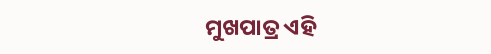ମୁଖପାତ୍ର ଏହି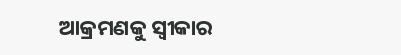ଆକ୍ରମଣକୁ ସ୍ୱୀକାର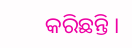କରିଛନ୍ତି ।